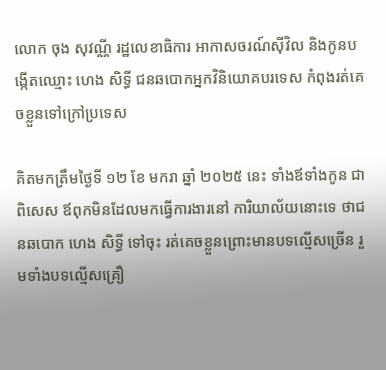លោក ចុង សុវណ្ណី រដ្ឋលេខាធិការ អាកាសចរណ៍ស៊ីវិល និងកូនបង្កើតឈ្មោះ ហេង សិទ្ធី ជនឆបោកអ្នកវិនិយោគបរទេស កំពុងរត់គេចខ្លួនទៅក្រៅប្រទេស

គិតមកត្រឹមថ្ងៃទី ១២ ខែ មករា ឆ្នាំ ២០២៥ នេះ ទាំងឪទាំងកូន ជាពិសេស ឪពុកមិនដែលមកធ្វើការងារនៅ ការិយាល័យនោះទេ ថាជនឆបោក ហេង សិទ្ធី ទៅចុះ រត់គេចខ្លួនព្រោះមានបទល្មើសច្រើន រួមទាំងបទល្មើសគ្រឿ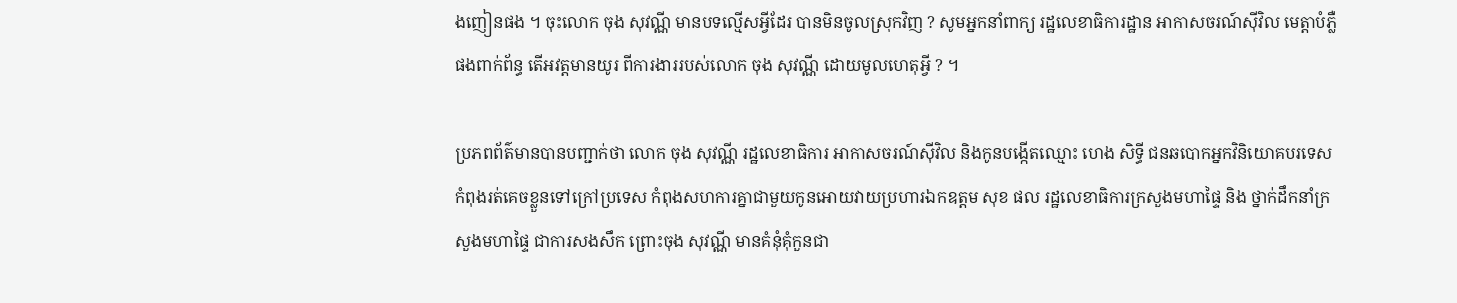ងញៀនផង ។ ចុះលោក ចុង សុវណ្ណី មានបទល្មើសអ្វីដែរ បានមិនចូលស្រុកវិញ ? សូមអ្នកនាំពាក្យ រដ្ឋលេខាធិការដ្ឋាន អាកាសចរណ៍ស៊ីវិល មេត្តាបំភ្លឺផងពាក់ព័ន្ធ តើអវត្តមានយូរ ពីការងាររបស់លោក ចុង សុវណ្ណី ដោយមូលហេតុអ្វី ? ។

ប្រភពព័ត៌មានបានបញ្ជាក់ថា លោក ចុង សុវណ្ណី រដ្ឋលេខាធិការ អាកាសចរណ៍ស៊ីវិល និងកូនបង្កើតឈ្មោះ ហេង សិទ្ធី ជនឆបោកអ្នកវិនិយោគបរទេស កំពុងរត់គេចខ្លួនទៅក្រៅប្រទេស កំពុងសហការគ្នាជាមួយកូនអោយវាយប្រហារឯកឧត្តម សុខ ផល រដ្ឋលេខាធិការក្រសួងមហាផ្ទៃ និង ថ្នាក់ដឹកនាំក្រសួងមហាផ្ទៃ ជាការសងសឹក ព្រោះចុង សុវណ្ណី មានគំនុំគុំកួនជា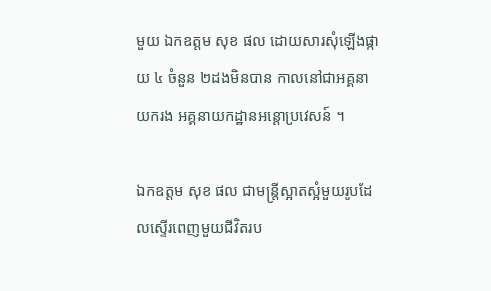មួយ ឯកឧត្តម សុខ ផល ដោយសារសុំឡេីងផ្កាយ ៤ ចំនួន ២ដងមិនបាន កាលនៅជាអគ្គនាយករង អគ្គនាយកដ្ឋានអន្តោប្រវេសន៍ ។

ឯកឧត្តម សុខ ផល ជាមន្ត្រីស្អាតស្អំមួយរូបដែលស្ទើរពេញមួយជីវិតរប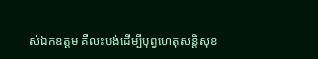ស់ឯកឧត្ដម គឺលះបង់ដើម្បីបុព្វហេតុសន្តិសុខ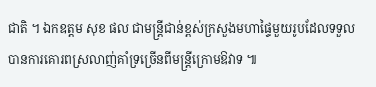ជាតិ ។ ឯកឧត្ដម សុខ ផល ជាមន្ត្រីជាន់ខ្ពស់ក្រសួងមហាផ្ទៃមួយរូបដែលទទួលបានការគោរពស្រលាញ់គាំទ្រច្រើនពីមន្រ្តីក្រោមឱវាទ ៕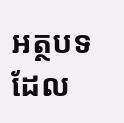អត្ថបទដែល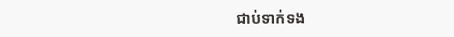ជាប់ទាក់ទង